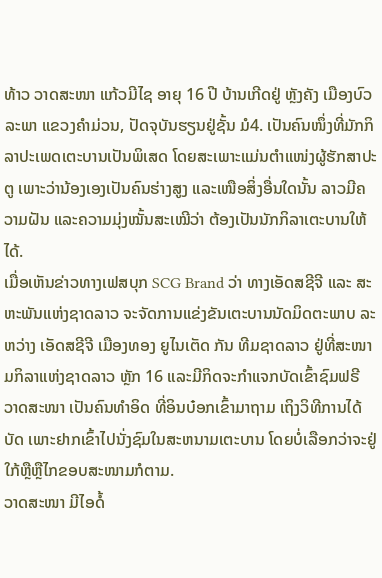ທ້າວ ວາດສະໜາ ແກ້ວມີໄຊ ອາຍຸ 16 ປີ ບ້ານເກີດຢູ່ ຫຼັງຄັງ ເມືອງບົວລະພາ ແຂວງຄຳມ່ວນ, ປັດຈຸບັນຮຽນຢູ່ຊັ້ນ ມໍ4. ເປັນຄົນໜຶ່ງທີ່ມັກກິລາປະເພດເຕະບານເປັນພິເສດ ໂດຍສະເພາະແມ່ນຕຳແໜ່ງຜູ້ຮັກສາປະຕູ ເພາະວ່ານ້ອງເອງເປັນຄົນຮ່າງສູງ ແລະເໜືອສິ່ງອື່ນໃດນັ້ນ ລາວມີຄວາມຝັນ ແລະຄວາມມຸ່ງໝັ້ນສະເໝີວ່າ ຕ້ອງເປັນນັກກິລາເຕະບານໃຫ້ໄດ້.
ເມື່ອເຫັນຂ່າວທາງເຟສບຸກ SCG Brand ວ່າ ທາງເອັດສຊີຈີ ແລະ ສະຫະພັນແຫ່ງຊາດລາວ ຈະຈັດການແຂ່ງຂັນເຕະບານນັດມິດຕະພາບ ລະຫວ່າງ ເອັດສຊີຈີ ເມືອງທອງ ຍູໄນເຕັດ ກັນ ທີມຊາດລາວ ຢູ່ທີ່ສະໜາມກິລາແຫ່ງຊາດລາວ ຫຼັກ 16 ແລະມີກິດຈະກຳແຈກບັດເຂົ້າຊົມຟຣີ ວາດສະໜາ ເປັນຄົນທຳອິດ ທີ່ອິນບ໋ອກເຂົ້າມາຖາມ ເຖິງວິທີການໄດ້ບັດ ເພາະຢາກເຂົ້າໄປນັ່ງຊົມໃນສະຫນາມເຕະບານ ໂດຍບໍ່ເລືອກວ່າຈະຢູ່ໃກ້ຫຼືຫຼືໄກຂອບສະໜາມກໍຕາມ.
ວາດສະໜາ ມີໄອດໍ້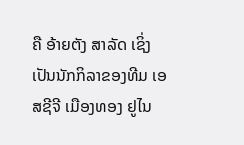ຄື ອ້າຍຕັງ ສາລັດ ເຊິ່ງເປັນນັກກິລາຂອງທີມ ເອສຊີຈີ ເມືອງທອງ ຢູໄນ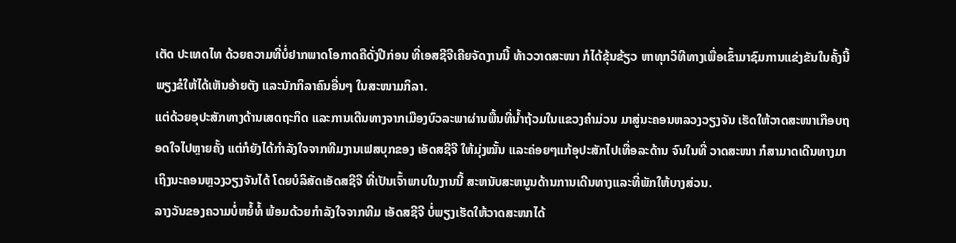ເຕັດ ປະເທດໄທ ດ້ວຍຄວາມທີ່ບໍ່ຢາກພາດໂອກາດຄືດັ່ງປີກ່ອນ ທີ່ເອສຊີຈີເຄີຍຈັດງານນີ້ ທ້າວວາດສະໜາ ກໍໄດ້ຂຸ້ນຂ້ຽວ ຫາທຸກວິທີທາງເພື່ອເຂົ້າມາຊົມການແຂ່ງຂັນໃນຄັ້ງນີ້ ພຽງຂໍໃຫ້ໄດ້ເຫັນອ້າຍຕັງ ແລະນັກກິລາຄົນອື່ນໆ ໃນສະໜາມກິລາ.
ແຕ່ດ້ວຍອຸປະສັກທາງດ້ານເສດຖະກິດ ແລະການເດີນທາງຈາກເມືອງບົວລະພາຜ່ານພື້ນທີ່ນ້ຳຖ້ວມໃນແຂວງຄຳມ່ວນ ມາສູ່ນະຄອນຫລວງວຽງຈັນ ເຮັດໃຫ້ວາດສະໜາເກືອບຖອດໃຈໄປຫຼາຍຄັ້ງ ແຕ່ກໍຍັງໄດ້ກຳລັງໃຈຈາກທີມງານເຟສບຸກຂອງ ເອັດສຊີຈີ ໃຫ້ມຸ່ງໝັ້ນ ແລະຄ່ອຍໆແກ້ອຸປະສັກໄປເທື່ອລະດ້ານ ຈົນໃນທີ່ ວາດສະໜາ ກໍສາມາດເດີນທາງມາເຖິງນະຄອນຫຼວງວຽງຈັນໄດ້ ໂດຍບໍລິສັດເອັດສຊີຈີ ທີ່ເປັນເຈົ້າພາບໃນງານນີ້ ສະຫນັບສະຫນູນດ້ານການເດີນທາງແລະທີ່ພັກໃຫ້ບາງສ່ວນ.
ລາງວັນຂອງຄວາມບໍ່ຫຍໍ້ທໍ້ ພ້ອມດ້ວຍກຳລັງໃຈຈາກທີມ ເອັດສຊີຈີ ບໍ່ພຽງເຮັດໃຫ້ວາດສະໜາໄດ້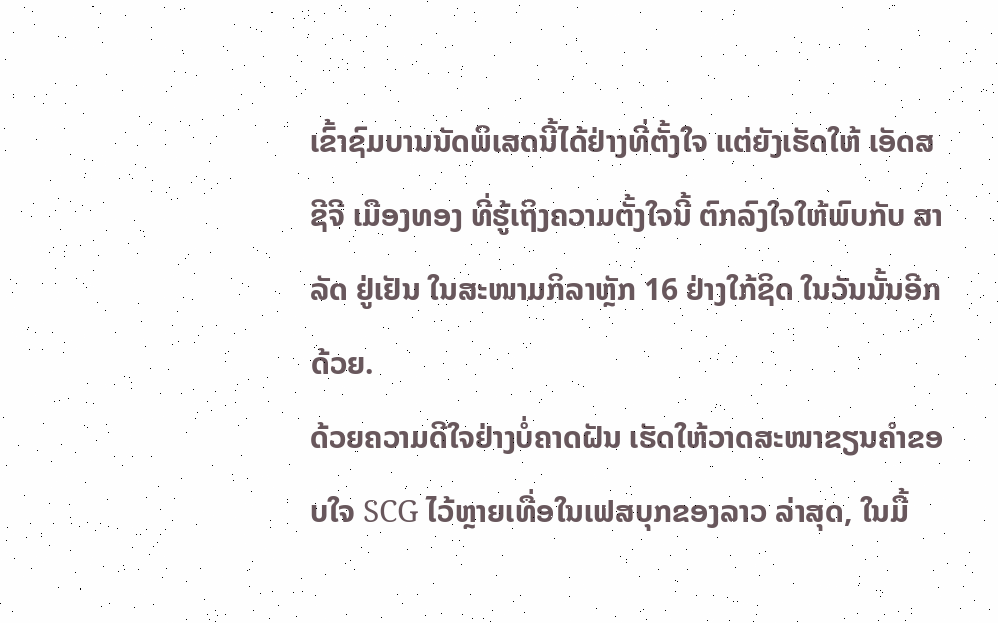ເຂົ້າຊົມບານນັດພິເສດນີ້ໄດ້ຢ່າງທີ່ຕັ້ງໃຈ ແຕ່ຍັງເຮັດໃຫ້ ເອັດສຊີຈີ ເມືອງທອງ ທີ່ຮູ້ເຖິງຄວາມຕັ້ງໃຈນີ້ ຕົກລົງໃຈໃຫ້ພົບກັບ ສາລັດ ຢູ່ເຢັນ ໃນສະໜາມກິລາຫຼັກ 16 ຢ່າງໃກ້ຊິດ ໃນວັນນັ້ນອີກດ້ວຍ.
ດ້ວຍຄວາມດີໃຈຢ່າງບໍ່ຄາດຝັນ ເຮັດໃຫ້ວາດສະໜາຂຽນຄຳຂອບໃຈ SCG ໄວ້ຫຼາຍເທື່ອໃນເຟສບຸກຂອງລາວ ລ່າສຸດ, ໃນມື້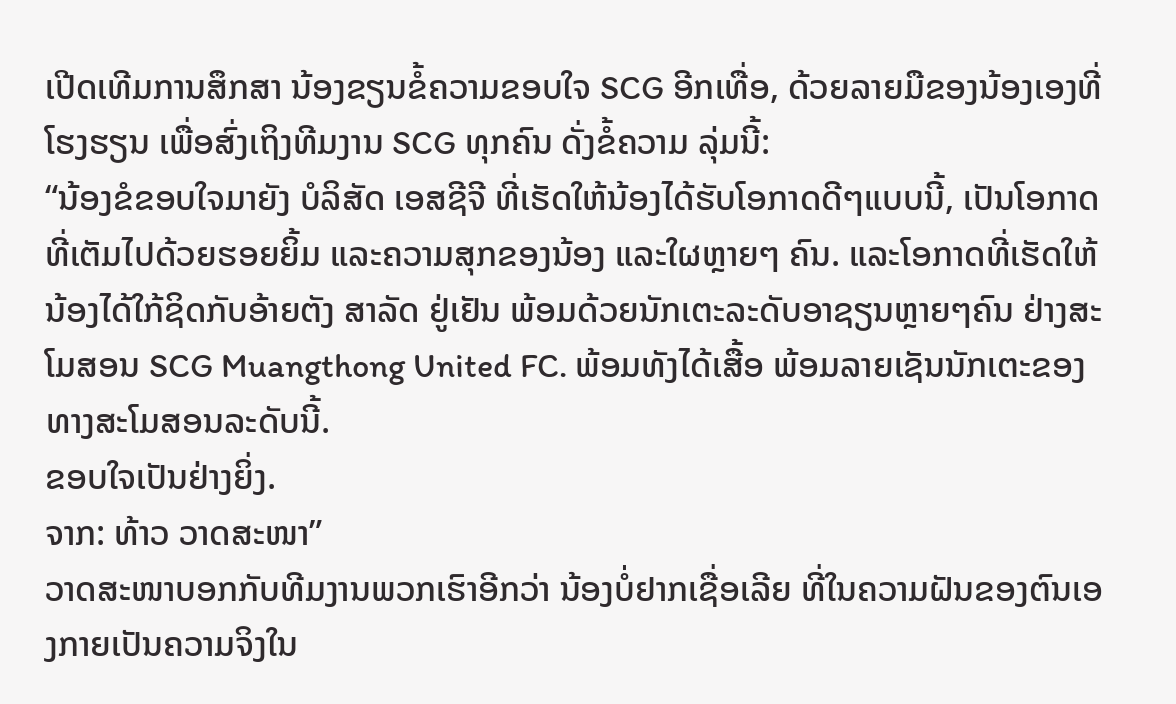ເປີດເທີມການສຶກສາ ນ້ອງຂຽນຂໍ້ຄວາມຂອບໃຈ SCG ອີກເທື່ອ, ດ້ວຍລາຍມືຂອງນ້ອງເອງທີ່ໂຮງຮຽນ ເພື່ອສົ່ງເຖິງທີມງານ SCG ທຸກຄົນ ດັ່ງຂໍ້ຄວາມ ລຸ່ມນີ້:
“ນ້ອງຂໍຂອບໃຈມາຍັງ ບໍລິສັດ ເອສຊີຈີ ທີ່ເຮັດໃຫ້ນ້ອງໄດ້ຮັບໂອກາດດີໆແບບນີ້, ເປັນໂອກາດທີ່ເຕັມໄປດ້ວຍຮອຍຍິ້ມ ແລະຄວາມສຸກຂອງນ້ອງ ແລະໃຜຫຼາຍໆ ຄົນ. ແລະໂອກາດທີ່ເຮັດໃຫ້ນ້ອງໄດ້ໃກ້ຊິດກັບອ້າຍຕັງ ສາລັດ ຢູ່ເຢັນ ພ້ອມດ້ວຍນັກເຕະລະດັບອາຊຽນຫຼາຍໆຄົນ ຢ່າງສະໂມສອນ SCG Muangthong United FC. ພ້ອມທັງໄດ້ເສື້ອ ພ້ອມລາຍເຊັນນັກເຕະຂອງທາງສະໂມສອນລະດັບນີ້.
ຂອບໃຈເປັນຢ່າງຍິ່ງ.
ຈາກ: ທ້າວ ວາດສະໜາ”
ວາດສະໜາບອກກັບທີມງານພວກເຮົາອີກວ່າ ນ້ອງບໍ່ຢາກເຊື່ອເລີຍ ທີ່ໃນຄວາມຝັນຂອງຕົນເອງກາຍເປັນຄວາມຈິງໃນ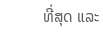ທີ່ສຸດ ແລະ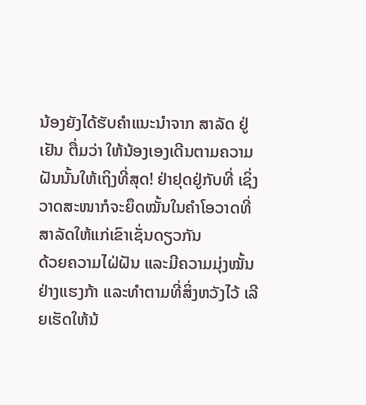ນ້ອງຍັງໄດ້ຮັບຄຳແນະນຳຈາກ ສາລັດ ຢູ່ເຢັນ ຕື່ມວ່າ ໃຫ້ນ້ອງເອງເດີນຕາມຄວາມຝັນນັ້ນໃຫ້ເຖິງທີ່ສຸດ! ຢ່າຢຸດຢູ່ກັບທີ່ ເຊິ່ງວາດສະໜາກໍຈະຍຶດໝັ້ນໃນຄຳໂອວາດທີ່ສາລັດໃຫ້ແກ່ເຂົາເຊັ່ນດຽວກັນ
ດ້ວຍຄວາມໄຝ່ຝັນ ແລະມີຄວາມມຸ່ງໝັ້ນຢ່າງແຮງກ້າ ແລະທຳຕາມທີ່ສິ່ງຫວັງໄວ້ ເລີຍເຮັດໃຫ້ນ້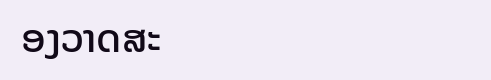ອງວາດສະ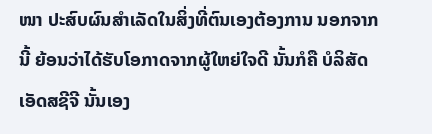ໜາ ປະສົບຜົນສຳເລັດໃນສິ່ງທີ່ຕົນເອງຕ້ອງການ ນອກຈາກນີ້ ຍ້ອນວ່າໄດ້ຮັບໂອກາດຈາກຜູ້ໃຫຍ່ໃຈດີ ນັ້ນກໍຄື ບໍລິສັດ ເອັດສຊີຈີ ນັ້ນເອງ